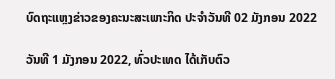ບົດຖະແຫຼງຂ່າວຂອງຄະນະສະເພາະກິດ ປະຈໍາວັນທີ 02 ມັງກອນ 2022

ວັນທີ 1 ມັງກອນ 2022, ທົ່ວປະເທດ ໄດ້ເກັບຕົວ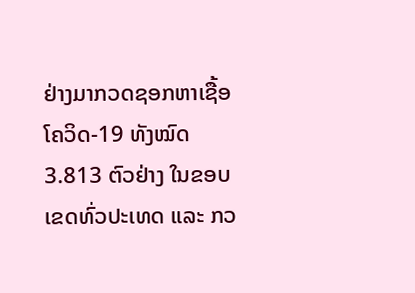ຢ່າງມາກວດຊອກຫາເຊື້ອໂຄວິດ-19 ທັງໝົດ 3.813 ຕົວຢ່າງ ໃນຂອບເຂດທົ່ວປະເທດ ແລະ ກວ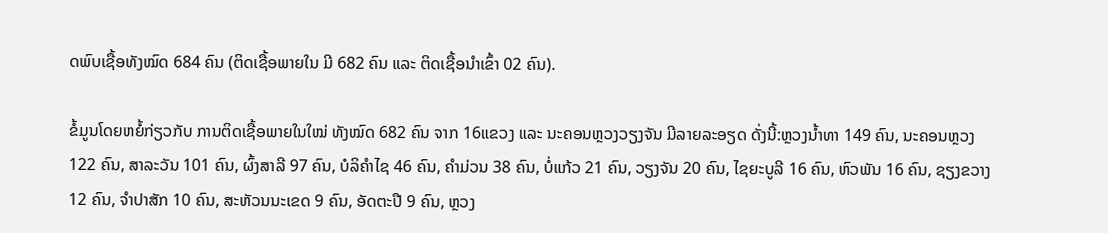ດພົບເຊື້ອທັງໝົດ 684 ຄົນ (ຕິດເຊື້ອພາຍໃນ ມີ 682 ຄົນ ແລະ ຕິດເຊື້ອນໍາເຂົ້າ 02 ຄົນ).

ຂໍ້ມູນໂດຍຫຍໍ້ກ່ຽວກັບ ການຕິດເຊື້ອພາຍໃນໃໝ່ ທັງໝົດ 682 ຄົນ ຈາກ 16ແຂວງ ແລະ ນະຄອນຫຼວງວຽງຈັນ ມີລາຍລະອຽດ ດັ່ງນີ້:ຫຼວງນໍ້າທາ 149 ຄົນ, ນະຄອນຫຼວງ 122 ຄົນ, ສາລະວັນ 101 ຄົນ, ຜົ້ງສາລີ 97 ຄົນ, ບໍລິຄໍາໄຊ 46 ຄົນ, ຄໍາມ່ວນ 38 ຄົນ, ບໍ່ແກ້ວ 21 ຄົນ, ວຽງຈັນ 20 ຄົນ, ໄຊຍະບູລີ 16 ຄົນ, ຫົວພັນ 16 ຄົນ, ຊຽງຂວາງ 12 ຄົນ, ຈໍາປາສັກ 10 ຄົນ, ສະຫັວນນະເຂດ 9 ຄົນ, ອັດຕະປື 9 ຄົນ, ຫຼວງ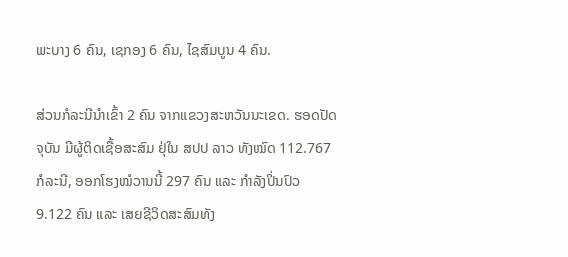ພະບາງ 6 ຄົນ, ເຊກອງ 6 ຄົນ, ໄຊສົມບູນ 4 ຄົນ.

ສ່ວນກໍລະນີນຳເຂົ້າ 2 ຄົນ ຈາກແຂວງສະຫວັນນະເຂດ. ຮອດປັດຈຸບັນ ມີຜູ້ຕິດເຊື້ອສະສົມ ຢຸ່ໃນ ສປປ ລາວ ທັງໝົດ 112.767 ກໍລະນີ, ອອກໂຮງໝໍວານນີ້ 297 ຄົນ ແລະ ກຳລັງປິ່ນປົວ 9.122 ຄົນ ແລະ ເສຍຊີວິດສະສົມທັງ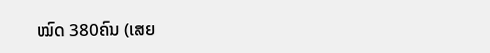ໝົດ 380ຄົນ (ເສຍ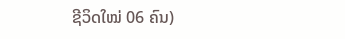ຊີວິດໃໝ່ 06 ຄົນ)